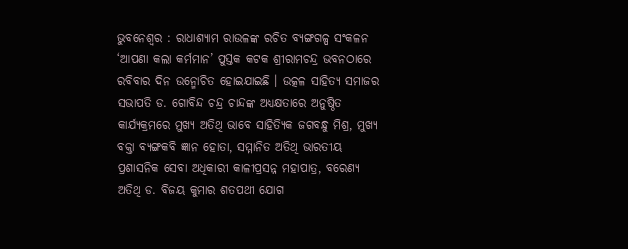ଭୁବନେଶ୍ୱର : ରାଧାଶ୍ୟାମ ରାଉଳଙ୍କ ରଚିତ ବ୍ୟଙ୍ଗଗଳ୍ପ ସଂକଳନ ‘ଆପଣା କଲା କର୍ମମାନ’ ପୁସ୍ତକ କଟକ ଶ୍ରୀରାମଚନ୍ଦ୍ର ଭବନଠାରେ ରବିବାର ଦିନ ଉନ୍ମୋଚିତ ହୋଇଯାଇଛି । ଉତ୍କଳ ସାହିତ୍ୟ ସମାଜର ସଭାପତି ଡ. ଗୋବିନ୍ଦ ଚନ୍ଦ୍ର ଚାନ୍ଦଙ୍କ ଅଧ୍ୟକ୍ଷତାରେ ଅନୁଷ୍ଠିତ କାର୍ଯ୍ୟକ୍ରମରେ ମୁଖ୍ୟ ଅତିଥି ଭାବେ ସାହିତ୍ୟିକ ଜଗବନ୍ଧୁ ମିଶ୍ର, ମୁଖ୍ୟ ବକ୍ତା ବ୍ୟଙ୍ଗକବି ଜ୍ଞାନ ହୋତା, ସମ୍ମାନିତ ଅତିଥି ଭାରତୀୟ ପ୍ରଶାସନିକ ସେବା ଅଧିକାରୀ କାଳୀପ୍ରସନ୍ନ ମହାପାତ୍ର, ବରେଣ୍ୟ ଅତିଥି ଡ. ବିଜୟ କୁମାର ଶତପଥୀ ଯୋଗ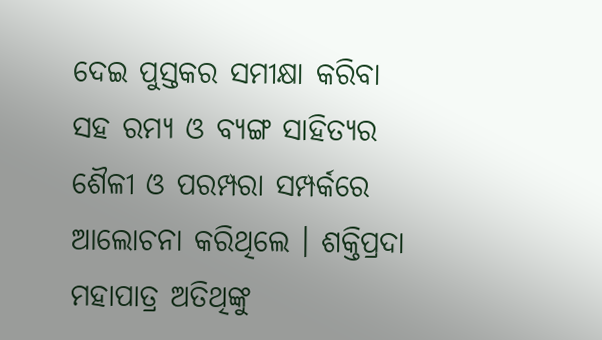ଦେଇ ପୁସ୍ତକର ସମୀକ୍ଷା କରିବା ସହ ରମ୍ୟ ଓ ବ୍ୟଙ୍ଗ ସାହିତ୍ୟର ଶୈଳୀ ଓ ପରମ୍ପରା ସମ୍ପର୍କରେ ଆଲୋଚନା କରିଥିଲେ । ଶକ୍ତିପ୍ରଦା ମହାପାତ୍ର ଅତିଥିଙ୍କୁ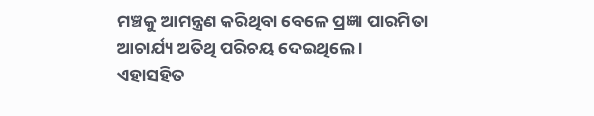ମଞ୍ଚକୁ ଆମନ୍ତ୍ରଣ କରିଥିବା ବେଳେ ପ୍ରଜ୍ଞା ପାରମିତା ଆଚାର୍ଯ୍ୟ ଅତିଥି ପରିଚୟ ଦେଇଥିଲେ ।
ଏହାସହିତ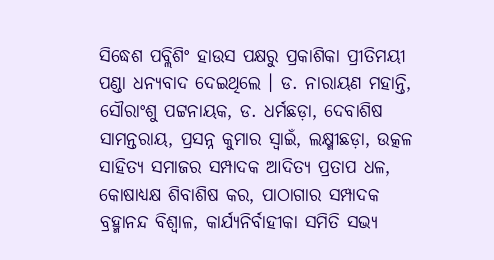ସିଦ୍ଧେଶ ପବ୍ଲିଶିଂ ହାଉସ ପକ୍ଷରୁ ପ୍ରକାଶିକା ପ୍ରୀତିମୟୀ ପଣ୍ଡା ଧନ୍ୟବାଦ ଦେଇଥିଲେ । ଡ. ନାରାୟଣ ମହାନ୍ତି, ସୌରାଂଶୁ ପଟ୍ଟନାୟକ, ଡ. ଧର୍ମଛଡ଼ା, ଦେବାଶିଷ ସାମନ୍ତରାୟ, ପ୍ରସନ୍ନ କୁମାର ସ୍ଵାଇଁ, ଲକ୍ଷ୍ମୀଛଡ଼ା, ଉତ୍କଳ ସାହିତ୍ୟ ସମାଜର ସମ୍ପାଦକ ଆଦିତ୍ୟ ପ୍ରତାପ ଧଳ, କୋଷାଧ୍ୟକ୍ଷ ଶିବାଶିଷ କର, ପାଠାଗାର ସମ୍ପାଦକ ବ୍ରହ୍ମାନନ୍ଦ ବିଶ୍ଵାଳ, କାର୍ଯ୍ୟନିର୍ବାହୀକା ସମିତି ସଭ୍ୟ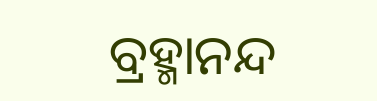ବ୍ରହ୍ମାନନ୍ଦ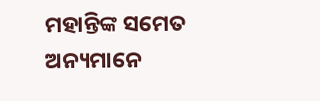ମହାନ୍ତିଙ୍କ ସମେତ ଅନ୍ୟମାନେ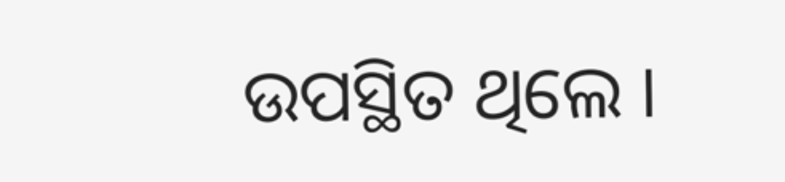ଉପସ୍ଥିତ ଥିଲେ ।